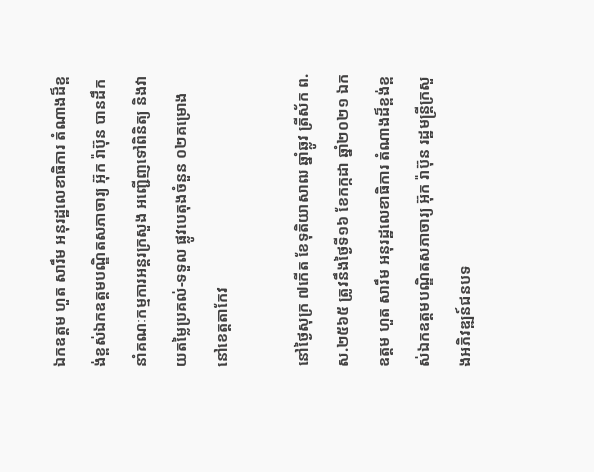ឯកឧត្តម ហួត សារឹម អនុរដ្ឋលេខាធិការ តំណាងដ៏ខ្ពង់ខ្ពស់ឯកឧត្តមបណ្ឌិតសភាចារ្យ អ៊ុក រ៉ាប៊ុន បានដឹកនាំគណៈកម្មការអន្ដរក្រសួង អញ្ជើញទៅពិនិត្យ និងវាយតម្លៃប្រគល់-ទទួល ផ្លូវបេតុងចំនួន ០២គម្រោង នៅខេត្តតាកែវ

នៅថ្ងៃសុក្រ ៧កើត ខែទុតិយាសាឍ ឆ្នាំឆ្លូវ ត្រីស័ក ព.ស.២៥៦៥ ត្រូវនឹងថ្ងៃទី១៦ ខែកក្កដា ឆ្នាំ២០២១ ឯកឧត្តម ហួត សារឹម អនុរដ្ឋលេខាធិការ តំណាងដ៏ខ្ពង់ខ្ពស់ឯកឧត្តមបណ្ឌិតសភាចារ្យ អ៊ុក រ៉ាប៊ុន រដ្ឋមន្ត្រីក្រសួងអភិវឌ្ឍន៍ជនបទ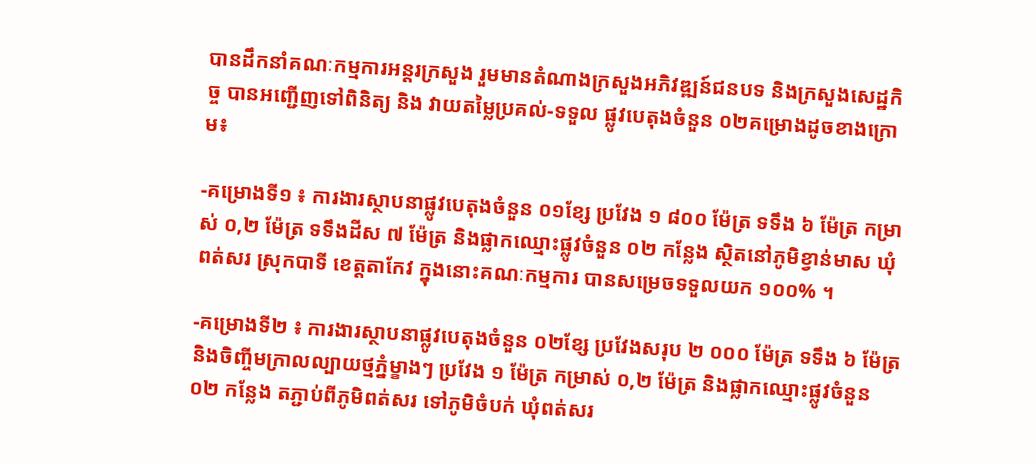បានដឹកនាំគណៈកម្មការអន្ដរក្រសួង រួមមានតំណាងក្រសួងអភិវឌ្ឍន៍ជនបទ និងក្រសួងសេដ្ឋកិច្ច បានអញ្ជើញទៅពិនិត្យ និង វាយតម្លៃប្រគល់-ទទួល ផ្លូវបេតុងចំនួន ០២គម្រោងដូចខាងក្រោម៖

-គម្រោងទី១ ៖ ការងារស្ថាបនាផ្លូវបេតុងចំនួន ០១ខ្សែ ប្រវែង ១ ៨០០ ម៉ែត្រ ទទឹង ៦ ម៉ែត្រ កម្រាស់ ០,២ ម៉ែត្រ ទទឹងដីស ៧ ម៉ែត្រ និងផ្លាកឈ្មោះផ្លូវចំនួន ០២ កន្លែង ស្ថិតនៅភូមិខ្វាន់មាស ឃុំពត់សរ ស្រុកបាទី ខេត្តតាកែវ ក្នុងនោះគណៈកម្មការ បានសម្រេចទទួលយក ១០០% ។

-គម្រោងទី២ ៖ ការងារស្ថាបនាផ្លូវបេតុងចំនួន ០២ខ្សែ ប្រវែងសរុប ២ ០០០ ម៉ែត្រ ទទឹង ៦ ម៉ែត្រ និងចិញ្ចីមក្រាលល្បាយថ្មភ្នំម្ខាងៗ ប្រវែង ១ ម៉ែត្រ កម្រាស់ ០,២ ម៉ែត្រ និងផ្លាកឈ្មោះផ្លូវចំនួន ០២ កន្លែង តភ្ជាប់ពីភូមិពត់សរ ទៅភូមិចំបក់ ឃុំពត់សរ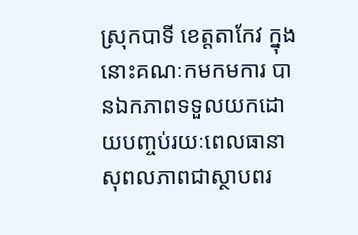ស្រុកបាទី ខេត្តតាកែវ ក្នុងនោះគណៈកមកមការ បានឯកភាពទទួលយកដោយបញ្ចប់រយៈពេលធានាសុពលភាពជាស្ថាបពរ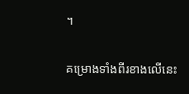។

គម្រោងទាំងពីរខាងលើនេះ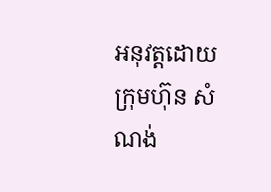អនុវត្តដោយក្រុមហ៊ុន សំណង់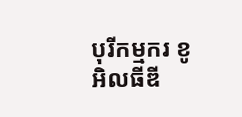បុរីកម្មករ ខូអិលធីឌី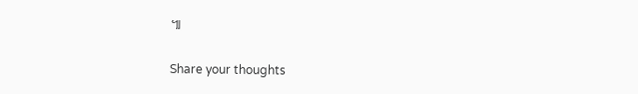៕

Share your thoughts